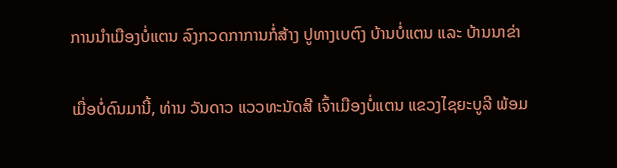ການນຳເມືອງບໍ່ແຕນ ລົງກວດກາການກໍ່ສ້າງ ປູທາງເບຕົງ ບ້ານບໍ່ແຕນ ແລະ ບ້ານນາຂ່າ

ເມື່ອບໍ່ດົນມານີ້, ທ່ານ ວັນດາວ ແວວທະນັດສີ ເຈົ້າເມືອງບໍ່ແຕນ ແຂວງໄຊຍະບູລີ ພ້ອມ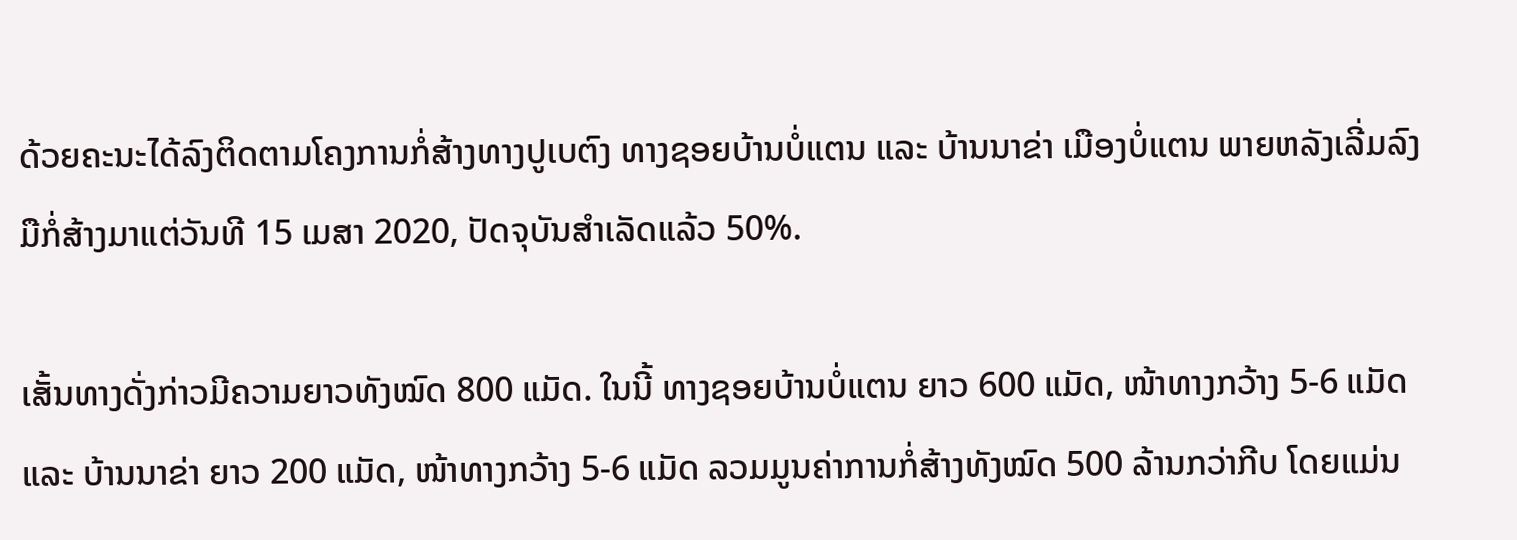ດ້ວຍຄະນະໄດ້ລົງຕິດຕາມໂຄງການກໍ່ສ້າງທາງປູເບຕົງ ທາງຊອຍບ້ານບໍ່ແຕນ ແລະ ບ້ານນາຂ່າ ເມືອງບໍ່ແຕນ ພາຍຫລັງເລີ່ມລົງມືກໍ່ສ້າງມາແຕ່ວັນທີ 15 ເມສາ 2020, ປັດຈຸບັນສຳເລັດແລ້ວ 50%.

ເສັ້ນທາງດັ່ງກ່າວມີຄວາມຍາວທັງໝົດ 800 ແມັດ. ໃນນີ້ ທາງຊອຍບ້ານບໍ່ແຕນ ຍາວ 600 ແມັດ, ໜ້າທາງກວ້າງ 5-6 ແມັດ ແລະ ບ້ານນາຂ່າ ຍາວ 200 ແມັດ, ໜ້າທາງກວ້າງ 5-6 ແມັດ ລວມມູນຄ່າການກໍ່ສ້າງທັງໝົດ 500 ລ້ານກວ່າກີບ ໂດຍແມ່ນ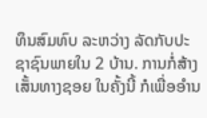ທຶນສົມທົບ ລະຫວ່າງ ລັດກັບປະຊາຊົນພາຍໃນ 2 ບ້ານ. ການກໍ່ສ້າງເສັ້ນທາງຊອຍ ໃນຄັ້ງນີ້ ກໍເພື່ອອໍານ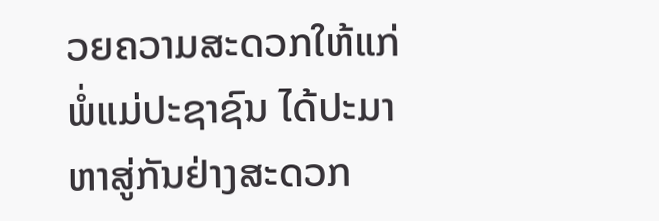ວຍຄວາມສະດວກໃຫ້ແກ່ ພໍ່ແມ່ປະຊາຊົນ ໄດ້ປະມາຫາສູ່ກັນຢ່າງສະດວກ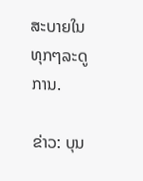ສະບາຍໃນທຸກໆລະດູການ.

ຂ່າວ: ບຸນ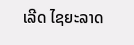ເລີດ ໄຊຍະລາດ